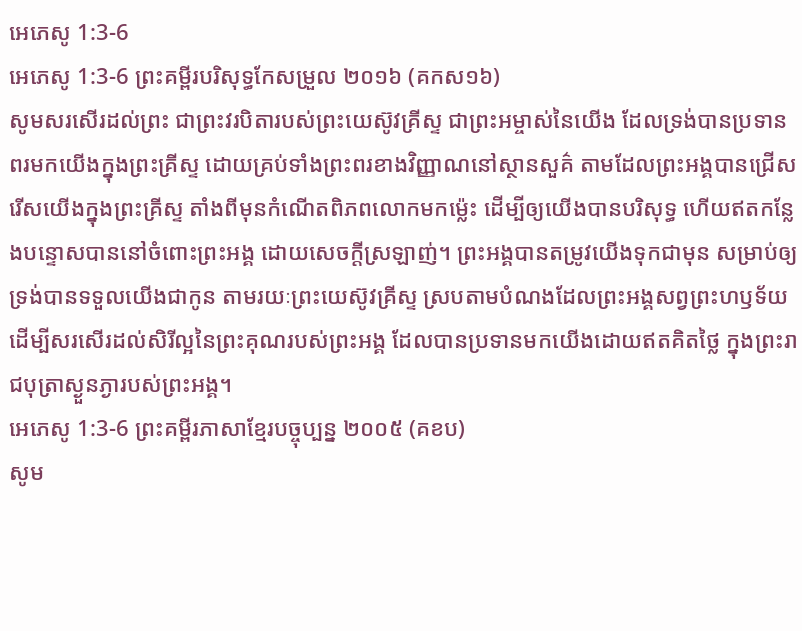អេភេសូ 1:3-6
អេភេសូ 1:3-6 ព្រះគម្ពីរបរិសុទ្ធកែសម្រួល ២០១៦ (គកស១៦)
សូមសរសើរដល់ព្រះ ជាព្រះវរបិតារបស់ព្រះយេស៊ូវគ្រីស្ទ ជាព្រះអម្ចាស់នៃយើង ដែលទ្រង់បានប្រទានពរមកយើងក្នុងព្រះគ្រីស្ទ ដោយគ្រប់ទាំងព្រះពរខាងវិញ្ញាណនៅស្ថានសួគ៌ តាមដែលព្រះអង្គបានជ្រើសរើសយើងក្នុងព្រះគ្រីស្ទ តាំងពីមុនកំណើតពិភពលោកមកម៉្លេះ ដើម្បីឲ្យយើងបានបរិសុទ្ធ ហើយឥតកន្លែងបន្ទោសបាននៅចំពោះព្រះអង្គ ដោយសេចក្តីស្រឡាញ់។ ព្រះអង្គបានតម្រូវយើងទុកជាមុន សម្រាប់ឲ្យទ្រង់បានទទួលយើងជាកូន តាមរយៈព្រះយេស៊ូវគ្រីស្ទ ស្របតាមបំណងដែលព្រះអង្គសព្វព្រះហឫទ័យ ដើម្បីសរសើរដល់សិរីល្អនៃព្រះគុណរបស់ព្រះអង្គ ដែលបានប្រទានមកយើងដោយឥតគិតថ្លៃ ក្នុងព្រះរាជបុត្រាស្ងួនភ្ងារបស់ព្រះអង្គ។
អេភេសូ 1:3-6 ព្រះគម្ពីរភាសាខ្មែរបច្ចុប្បន្ន ២០០៥ (គខប)
សូម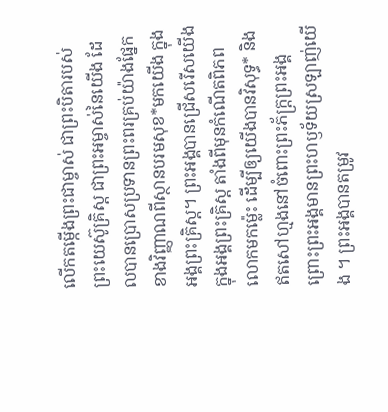លើកតម្កើងព្រះជាម្ចាស់ ជាព្រះបិតារបស់ព្រះយេស៊ូគ្រិស្ត ជាព្រះអម្ចាស់នៃយើង ដែលបានប្រោសប្រទានព្រះពរគ្រប់យ៉ាងផ្នែកខាងវិញ្ញាណពីស្ថានបរមសុខ*មកយើង ក្នុងអង្គព្រះគ្រិស្ត។ ព្រះអង្គបានជ្រើសរើសយើងក្នុងអង្គព្រះគ្រិស្ត តាំងពីមុនកំណើតពិភពលោកមកម៉្លេះ ដើម្បីឲ្យយើងបានវិសុទ្ធ* និងឥតសៅហ្មងនៅចំពោះព្រះភ័ក្ត្រព្រះអង្គ ព្រោះព្រះអង្គមានព្រះហឫទ័យស្រឡាញ់យើង ។ ព្រះអង្គបានតម្រូវ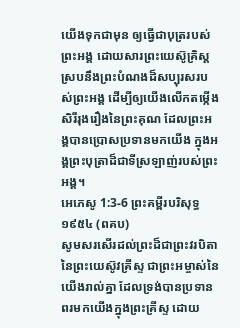យើងទុកជាមុន ឲ្យធ្វើជាបុត្ររបស់ព្រះអង្គ ដោយសារព្រះយេស៊ូគ្រិស្ត ស្របនឹងព្រះបំណងដ៏សប្បុរសរបស់ព្រះអង្គ ដើម្បីឲ្យយើងលើកតម្កើងសិរីរុងរឿងនៃព្រះគុណ ដែលព្រះអង្គបានប្រោសប្រទានមកយើង ក្នុងអង្គព្រះបុត្រាដ៏ជាទីស្រឡាញ់របស់ព្រះអង្គ។
អេភេសូ 1:3-6 ព្រះគម្ពីរបរិសុទ្ធ ១៩៥៤ (ពគប)
សូមសរសើរដល់ព្រះដ៏ជាព្រះវរបិតានៃព្រះយេស៊ូវគ្រីស្ទ ជាព្រះអម្ចាស់នៃយើងរាល់គ្នា ដែលទ្រង់បានប្រទានពរមកយើងក្នុងព្រះគ្រីស្ទ ដោយ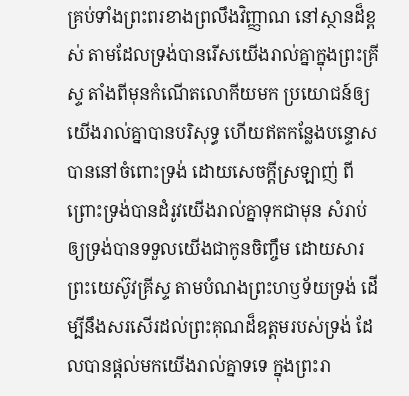គ្រប់ទាំងព្រះពរខាងព្រលឹងវិញ្ញាណ នៅស្ថានដ៏ខ្ពស់ តាមដែលទ្រង់បានរើសយើងរាល់គ្នាក្នុងព្រះគ្រីស្ទ តាំងពីមុនកំណើតលោកីយមក ប្រយោជន៍ឲ្យយើងរាល់គ្នាបានបរិសុទ្ធ ហើយឥតកន្លែងបន្ទោសបាននៅចំពោះទ្រង់ ដោយសេចក្ដីស្រឡាញ់ ពីព្រោះទ្រង់បានដំរូវយើងរាល់គ្នាទុកជាមុន សំរាប់ឲ្យទ្រង់បានទទួលយើងជាកូនចិញ្ចឹម ដោយសារព្រះយេស៊ូវគ្រីស្ទ តាមបំណងព្រះហឫទ័យទ្រង់ ដើម្បីនឹងសរសើរដល់ព្រះគុណដ៏ឧត្តមរបស់ទ្រង់ ដែលបានផ្តល់មកយើងរាល់គ្នាទទេ ក្នុងព្រះរា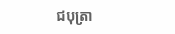ជបុត្រា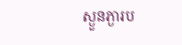ស្ងួនភ្ងារប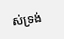ស់ទ្រង់